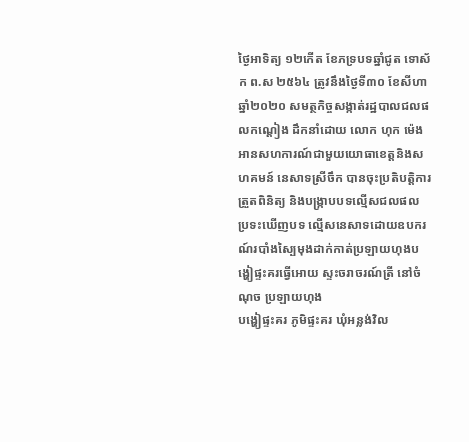ថ្ងៃអាទិត្យ ១២កើត ខែភទ្របទឆ្នាំជូត ទោស័ក ព.ស ២៥៦៤ ត្រូវនឹងថ្ងៃទី៣០ ខែសីហា ឆ្នាំ២០២០ សមត្ថកិច្ចសង្កាត់រដ្ឋបាលជលផលកណ្ដៀង ដឹកនាំដោយ លោក ហុក ម៉េង អានសហការណ៍ជាមួយយោធាខេត្តនិងសហគមន៍ នេសាទស្រីចឹក បានចុះប្រតិបត្តិការត្រួតពិនិត្យ និងបង្រ្កាបបទល្មើសជលផល ប្រទះឃើញបទ ល្មើសនេសាទដោយឧបករណ៍របាំងស្បៃមុងដាក់កាត់ប្រឡាយហុងបង្ហៀផ្ទះគរធ្វើអោយ ស្ទះចរាចរណ៍ត្រី នៅចំណុច ប្រឡាយហុង
បង្ហៀផ្ទះគរ ភូមិផ្ទះគរ ឃុំអន្លង់វិល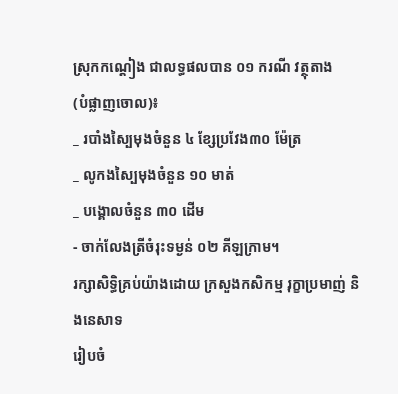ស្រុកកណ្ដៀង ជាលទ្ធផលបាន ០១ ករណី វត្ថុតាង
(បំផ្លាញចោល)៖
_ របាំងស្បៃមុងចំនួន ៤ ខ្សែប្រវែង៣០ ម៉ែត្រ
_ លូកងស្បៃមុងចំនួន ១០ មាត់
_ បង្គោលចំនួន ៣០ ដើម
- ចាក់លែងត្រីចំរុះទម្ងន់ ០២ គីឡក្រាម។
រក្សាសិទិ្ធគ្រប់យ៉ាងដោយ ក្រសួងកសិកម្ម រុក្ខាប្រមាញ់ និងនេសាទ
រៀបចំ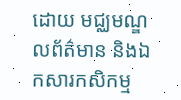ដោយ មជ្ឈមណ្ឌលព័ត៌មាន និងឯកសារកសិកម្ម